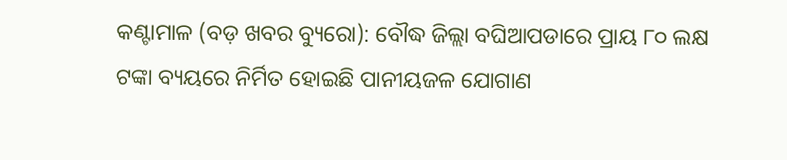କଣ୍ଟାମାଳ (ବଡ଼ ଖବର ବ୍ୟୁରୋ): ବୌଦ୍ଧ ଜିଲ୍ଲା ବଘିଆପଡାରେ ପ୍ରାୟ ୮୦ ଲକ୍ଷ ଟଙ୍କା ବ୍ୟୟରେ ନିର୍ମିତ ହୋଇଛି ପାନୀୟଜଳ ଯୋଗାଣ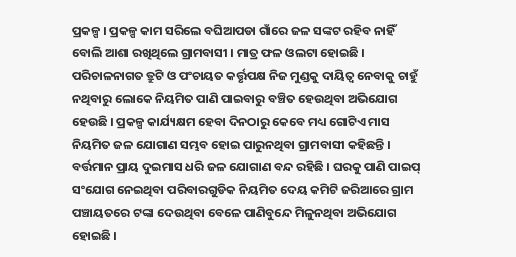ପ୍ରକଳ୍ପ । ପ୍ରକଳ୍ପ କାମ ସରିଲେ ବଘିଆପଡା ଗାଁରେ ଜଳ ସଙ୍କଟ ରହିବ ନାହିଁ ବୋଲି ଆଶା ରଖିଥିଲେ ଗ୍ରାମବାସୀ । ମାତ୍ର ଫଳ ଓଲଟା ହୋଇଛି । ପରିଚାଳନାଗତ ତ୍ରୁଟି ଓ ପଂଚାୟତ କର୍ତ୍ତୃପକ୍ଷ ନିଜ ମୁଣ୍ଡକୁ ଦାୟିତ୍ୱ ନେବାକୁ ଚାହୁଁ ନଥିବାରୁ ଲୋକେ ନିୟମିତ ପାଣି ପାଇବାରୁ ବଞ୍ଚିତ ହେଉଥିବା ଅଭିଯୋଗ ହେଉଛି । ପ୍ରକଳ୍ପ କାର୍ଯ୍ୟକ୍ଷମ ହେବା ଦିନଠାରୁ କେବେ ମଧ୍ୟ ଗୋଟିଏ ମାସ ନିୟମିତ ଜଳ ଯୋଗାଣ ସମ୍ଭବ ହୋଇ ପାରୁନଥିବା ଗ୍ରାମବାସୀ କହିଛନ୍ତି । ବର୍ତ୍ତମାନ ପ୍ରାୟ ଦୁଇମାସ ଧରି ଜଳ ଯୋଗାଣ ବନ୍ଦ ରହିଛି । ଘରକୁ ପାଣି ପାଇପ୍ ସଂଯୋଗ ନେଇଥିବା ପରିବାରଗୁଡିକ ନିୟମିତ ଦେୟ କମିଟି ଜରିଆରେ ଗ୍ରାମ ପଞ୍ଚାୟତରେ ଟଙ୍କା ଦେଉଥିବା ବେଳେ ପାଣିବୁନ୍ଦେ ମିଳୁନଥିବା ଅଭିଯୋଗ ହୋଇଛି ।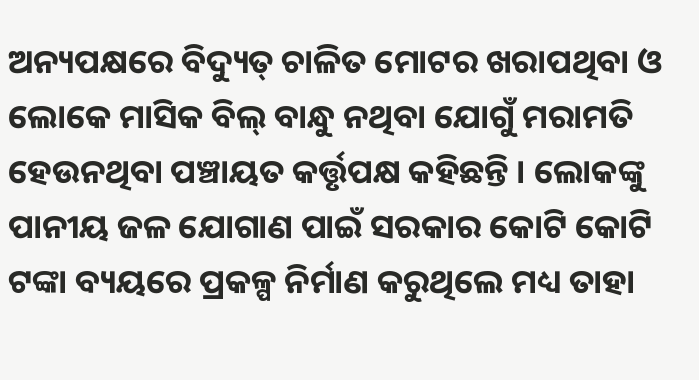ଅନ୍ୟପକ୍ଷରେ ବିଦ୍ୟୁତ୍ ଚାଳିତ ମୋଟର ଖରାପଥିବା ଓ ଲୋକେ ମାସିକ ବିଲ୍ ବାନ୍ଧୁ ନଥିବା ଯୋଗୁଁ ମରାମତି ହେଉନଥିବା ପଞ୍ଚାୟତ କର୍ତ୍ତୃପକ୍ଷ କହିଛନ୍ତି । ଲୋକଙ୍କୁ ପାନୀୟ ଜଳ ଯୋଗାଣ ପାଇଁ ସରକାର କୋଟି କୋଟି ଟଙ୍କା ବ୍ୟୟରେ ପ୍ରକଳ୍ପ ନିର୍ମାଣ କରୁଥିଲେ ମଧ୍ୟ ତାହା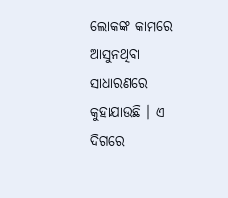ଲୋକଙ୍କ କାମରେ ଆସୁନଥିବା ସାଧାରଣରେ କୁହାଯାଉଛି । ଏ ଦିଗରେ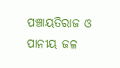ପଞ୍ଚାୟତିରାଜ ଓ ପାନୀୟ ଜଳ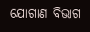ଯୋଗାଣ ବିଭାଗ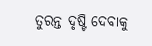ତୁରନ୍ତ ଦୃଷ୍ଟି ଦେବାକୁ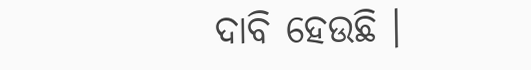ଦାବି ହେଉଛି ।